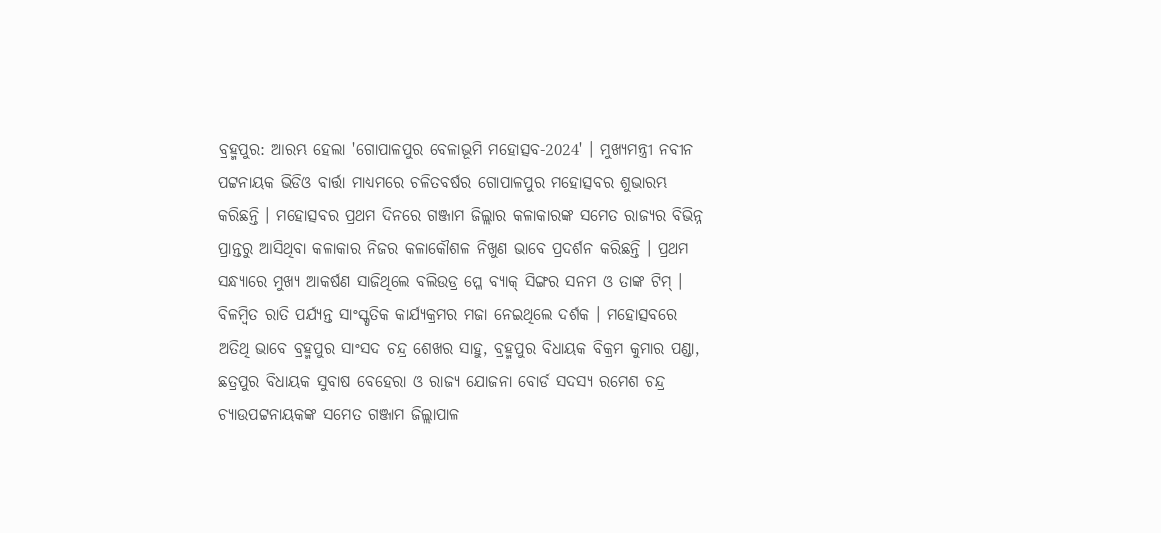ବ୍ରହ୍ମପୁର: ଆରମ୍ଭ ହେଲା 'ଗୋପାଳପୁର ବେଳାଭୂମି ମହୋତ୍ସବ-2024' । ମୁଖ୍ୟମନ୍ତ୍ରୀ ନବୀନ ପଟ୍ଟନାୟକ ଭିଡିଓ ବାର୍ତ୍ତା ମାଧ୍ୟମରେ ଚଳିତବର୍ଷର ଗୋପାଳପୁର ମହୋତ୍ସବର ଶୁଭାରମ୍ଭ କରିଛନ୍ତି । ମହୋତ୍ସବର ପ୍ରଥମ ଦିନରେ ଗଞ୍ଜାମ ଜିଲ୍ଲାର କଳାକାରଙ୍କ ସମେତ ରାଜ୍ୟର ବିଭିନ୍ନ ପ୍ରାନ୍ତରୁ ଆସିଥିବା କଳାକାର ନିଜର କଳାକୌଶଳ ନିଖୁଣ ଭାବେ ପ୍ରଦର୍ଶନ କରିଛନ୍ତି । ପ୍ରଥମ ସନ୍ଧ୍ୟାରେ ମୁଖ୍ୟ ଆକର୍ଷଣ ସାଜିଥିଲେ ବଲିଉଡ୍ର ପ୍ଳେ ବ୍ୟାକ୍ ସିଙ୍ଗର ସନମ ଓ ତାଙ୍କ ଟିମ୍ ।
ବିଳମ୍ବିତ ରାତି ପର୍ଯ୍ୟନ୍ତ ସାଂସ୍କୃତିକ କାର୍ଯ୍ୟକ୍ରମର ମଜା ନେଇଥିଲେ ଦର୍ଶକ । ମହୋତ୍ସବରେ ଅତିଥି ଭାବେ ବ୍ରହ୍ମପୁର ସାଂସଦ ଚନ୍ଦ୍ର ଶେଖର ସାହୁ, ବ୍ରହ୍ମପୁର ବିଧାୟକ ବିକ୍ରମ କୁମାର ପଣ୍ଡା, ଛତ୍ରପୁର ବିଧାୟକ ସୁବାଷ ବେହେରା ଓ ରାଜ୍ୟ ଯୋଜନା ବୋର୍ଡ ସଦସ୍ୟ ରମେଶ ଚନ୍ଦ୍ର ଚ୍ୟାଉପଟ୍ଟନାୟକଙ୍କ ସମେତ ଗଞ୍ଜାମ ଜିଲ୍ଲାପାଳ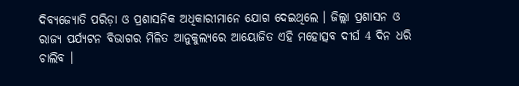ଦିବ୍ୟଜ୍ୟୋତି ପରିଡ଼ା ଓ ପ୍ରଶାସନିକ ଅଧିକାରୀମାନେ ଯୋଗ ଦେଇଥିଲେ । ଜିଲ୍ଲା ପ୍ରଶାସନ ଓ ରାଜ୍ୟ ପର୍ଯ୍ୟଟନ ବିଭାଗର ମିଳିତ ଆନୁକୁଲ୍ୟରେ ଆୟୋଜିତ ଏହି ମହୋତ୍ସବ ଦୀର୍ଘ 4 ଦିନ ଧରି ଚାଲିବ ।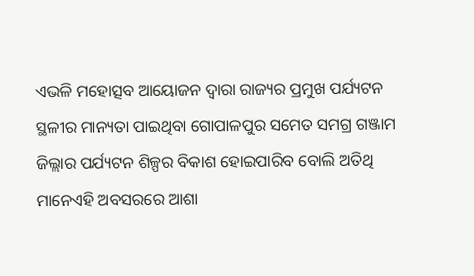ଏଭଳି ମହୋତ୍ସବ ଆୟୋଜନ ଦ୍ୱାରା ରାଜ୍ୟର ପ୍ରମୁଖ ପର୍ଯ୍ୟଟନ ସ୍ଥଳୀର ମାନ୍ୟତା ପାଇଥିବା ଗୋପାଳପୁର ସମେତ ସମଗ୍ର ଗଞ୍ଜାମ ଜିଲ୍ଲାର ପର୍ଯ୍ୟଟନ ଶିଳ୍ପର ବିକାଶ ହୋଇପାରିବ ବୋଲି ଅତିଥି ମାନେଏହି ଅବସରରେ ଆଶା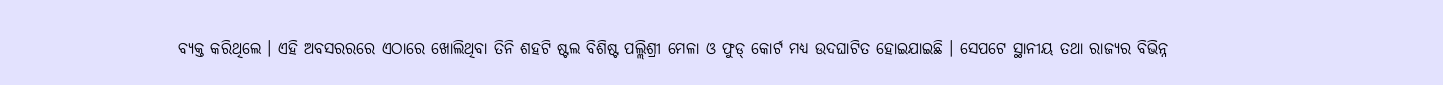ବ୍ୟକ୍ତ କରିଥିଲେ । ଏହି ଅବସରରରେ ଏଠାରେ ଖୋଲିଥିବା ତିନି ଶହଟି ଷ୍ଟଲ ବିଶିଷ୍ଟ ପଲ୍ଲିଶ୍ରୀ ମେଳା ଓ ଫୁଡ୍ କୋର୍ଟ ମଧ୍ୟ ଉଦଘାଟିତ ହୋଇଯାଇଛି । ସେପଟେ ସ୍ଥାନୀୟ ତଥା ରାଜ୍ୟର ବିଭିନ୍ନ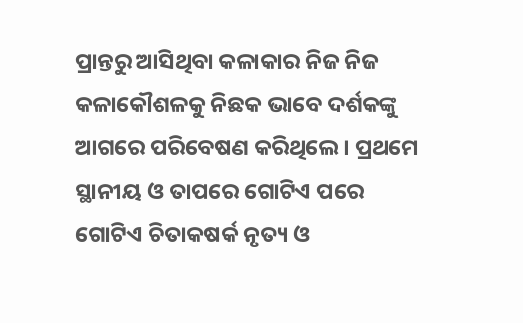ପ୍ରାନ୍ତରୁ ଆସିଥିବା କଳାକାର ନିଜ ନିଜ କଳାକୌଶଳକୁ ନିଛକ ଭାବେ ଦର୍ଶକଙ୍କୁ ଆଗରେ ପରିବେଷଣ କରିଥିଲେ । ପ୍ରଥମେ ସ୍ଥାନୀୟ ଓ ତାପରେ ଗୋଟିଏ ପରେ ଗୋଟିଏ ଚିତାକଷର୍କ ନୃତ୍ୟ ଓ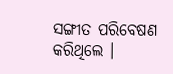ସଙ୍ଗୀତ ପରିବେଷଣ କରିଥିଲେ ।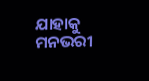ଯାହାକୁ ମନଭରୀ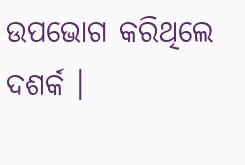ଉପଭୋଗ କରିଥିଲେ ଦଶର୍କ ।